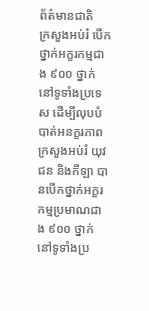ព័ត៌មានជាតិ
ក្រសួងអប់រំ បើកថ្នាក់អក្ខរកម្មជាង ៩០០ ថ្នាក់ នៅទូទាំងប្រទេស ដើម្បីលុបបំបាត់អនក្ខរភាព
ក្រសួងអប់រំ យុវជន និងកីឡា បានបើកថ្នាក់អក្ខរកម្មប្រមាណជាង ៩០០ ថ្នាក់ នៅទូទាំងប្រ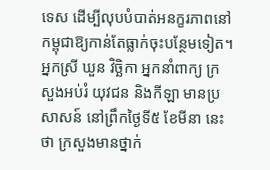ទេស ដើម្បីលុបបំបាត់អនក្ខរភាពនៅកម្ពុជាឱ្យកាន់តែធ្លាក់ចុះបន្ថែមទៀត។
អ្នកស្រី ឃួន វិច្ឆិកា អ្នកនាំពាក្យ ក្រសួងអប់រំ យុវជន និងកីឡា មានប្រសាសន៍ នៅព្រឹកថ្ងៃទី៥ ខែមីនា នេះថា ក្រសួងមានថ្នាក់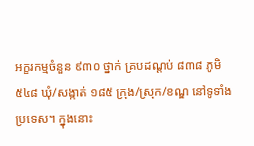អក្ខរកម្មចំនួន ៩៣០ ថ្នាក់ គ្របដណ្តប់ ៨៣៨ ភូមិ ៥៤៨ ឃុំ/សង្កាត់ ១៨៥ ក្រុង/ស្រុក/ខណ្ឌ នៅទូទាំងប្រទេស។ ក្នុងនោះ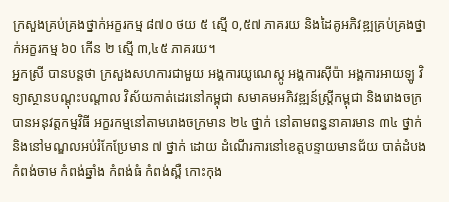ក្រសួងគ្រប់គ្រងថ្នាក់អក្ខរកម្ម ៨៧០ ថយ ៥ ស្មើ ០,៥៧ ភាគរយ និងដៃគូអភិវឌ្ឍគ្រប់គ្រងថ្នាក់អក្ខរកម្ម ៦០ កើន ២ ស្មើ ៣,៤៥ ភាគរយ។
អ្នកស្រី បានបន្តថា ក្រសួងសហការជាមួយ អង្គការយូណេស្កូ អង្គការស៊ីប៉ា អង្គការអាយឡូ វិទ្យាស្ថានបណ្តុះបណ្តាល វិស័យកាត់ដេរនៅកម្ពុជា សមាគមអភិវឌ្ឍន៍ស្ត្រីកម្ពុជា និងរោងចក្រ បានអនុវត្តកម្មវិធី អក្ខរកម្មនៅតាមរោងចក្រមាន ២៤ ថ្នាក់ នៅតាមពន្ធនាគារមាន ៣៤ ថ្នាក់ និងនៅមណ្ឌលអប់រំកែប្រែមាន ៧ ថ្នាក់ ដោយ ដំណើរការនៅខេត្តបន្ទាយមានជ័យ បាត់ដំបង កំពង់ចាម កំពង់ឆ្នាំង កំពង់ធំ កំពង់ស្ពឺ កោះកុង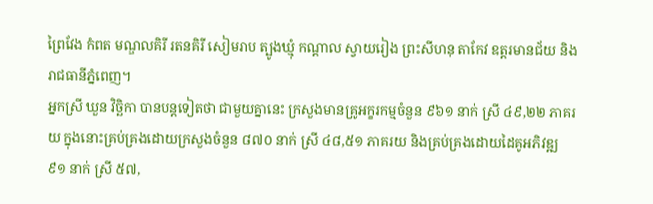ព្រៃវែង កំពត មណ្ឌលគិរី រតនគិរី សៀមរាប ត្បូងឃ្មុំ កណ្តាល ស្វាយរៀង ព្រះសីហនុ តាកែវ ឧត្តរមានជ័យ និងរាជធានីភ្នំពេញ។
អ្នកស្រី ឃួន វិច្ឆិកា បានបន្តទៀតថា ជាមួយគ្នានេះ ក្រសួងមានគ្រូអក្ខរកម្មចំនួន ៩៦១ នាក់ ស្រី ៤៩,២២ ភាគរយ ក្នុងនោះគ្រប់គ្រងដោយក្រសួងចំនួន ៨៧០ នាក់ ស្រី ៤៨,៥១ ភាគរយ និងគ្រប់គ្រងដោយដៃគូអភិវឌ្ឍ ៩១ នាក់ ស្រី ៥៧,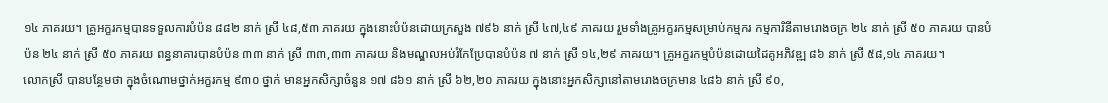១៤ ភាគរយ។ គ្រូអក្ខរកម្មបានទទួលការបំប៉ន ៨៨២ នាក់ ស្រី ៤៨,៥៣ ភាគរយ ក្នុងនោះបំប៉នដោយក្រសួង ៧៩៦ នាក់ ស្រី ៤៧,៤៩ ភាគរយ រួមទាំងគ្រូអក្ខរកម្មសម្រាប់កម្មករ កម្មការិនីតាមរោងចក្រ ២៤ នាក់ ស្រី ៥០ ភាគរយ បានបំប៉ន ២៤ នាក់ ស្រី ៥០ ភាគរយ ពន្ធនាគារបានបំប៉ន ៣៣ នាក់ ស្រី ៣៣,៣៣ ភាគរយ និងមណ្ឌលអប់រំកែប្រែបានបំប៉ន ៧ នាក់ ស្រី ១៤,២៩ ភាគរយ។ គ្រូអក្ខរកម្មបំប៉នដោយដៃគូអភិវឌ្ឍ ៨៦ នាក់ ស្រី ៥៨,១៤ ភាគរយ។
លោកស្រី បានបន្ថែមថា ក្នុងចំណោមថ្នាក់អក្ខរកម្ម ៩៣០ ថ្នាក់ មានអ្នកសិក្សាចំនួន ១៧ ៨៦១ នាក់ ស្រី ៦២,២០ ភាគរយ ក្នុងនោះអ្នកសិក្សានៅតាមរោងចក្រមាន ៤៨៦ នាក់ ស្រី ៩០,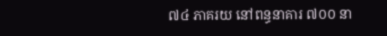៧៤ ភាគរយ នៅពន្ធនាគារ ៧០០ នា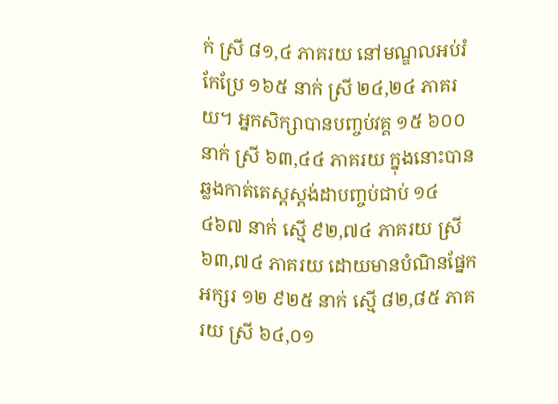ក់ ស្រី ៨១,៤ ភាគរយ នៅមណ្ឌលអប់រំកែប្រែ ១៦៥ នាក់ ស្រី ២៤,២៤ ភាគរយ។ អ្នកសិក្សាបានបញ្ចប់វគ្គ ១៥ ៦០០ នាក់ ស្រី ៦៣,៤៤ ភាគរយ ក្នុងនោះបានឆ្លងកាត់តេស្តស្តង់ដាបញ្ចប់ជាប់ ១៤ ៤៦៧ នាក់ ស្មើ ៩២,៧៤ ភាគរយ ស្រី ៦៣,៧៤ ភាគរយ ដោយមានបំណិនផ្នែកអក្សរ ១២ ៩២៥ នាក់ ស្មើ ៨២,៨៥ ភាគរយ ស្រី ៦៤,០១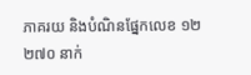ភាគរយ និងបំណិនផ្នែកលេខ ១២ ២៧០ នាក់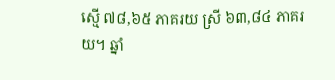ស្មើ ៧៨,៦៥ ភាគរយ ស្រី ៦៣,៨៤ ភាគរយ។ ឆ្នាំ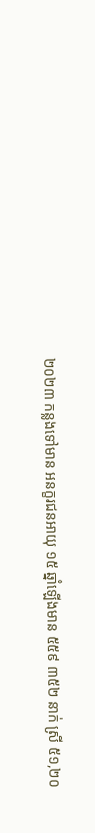២០២៣ កន្លងទៅមាន អនក្ខរជនអាយុ ១៥ ឆ្នាំឡើងមាន ៥៥៩ ៣៥២ នាក់ ស្រី ៥១,២០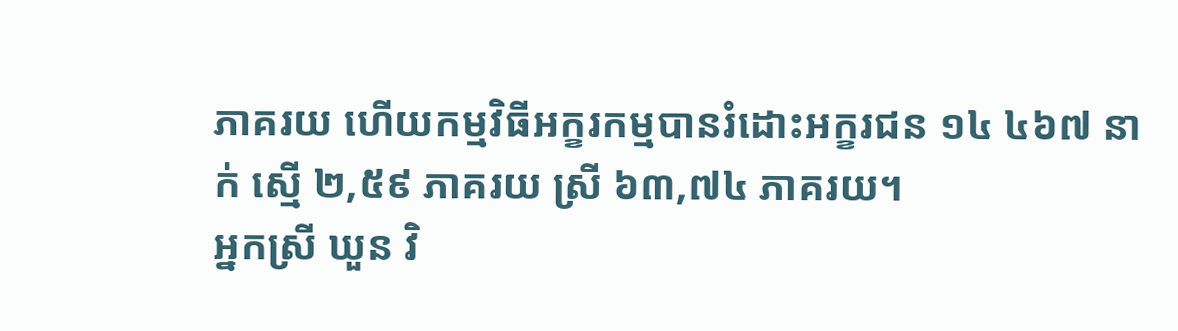ភាគរយ ហើយកម្មវិធីអក្ខរកម្មបានរំដោះអក្ខរជន ១៤ ៤៦៧ នាក់ ស្មើ ២,៥៩ ភាគរយ ស្រី ៦៣,៧៤ ភាគរយ។
អ្នកស្រី ឃួន វិ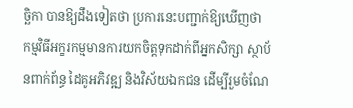ច្ឆិកា បានឱ្យដឹងទៀតថា ប្រការនេះបញ្ជាក់ឱ្យឃើញថា កម្មវិធីអក្ខរកម្មមានការយកចិត្តទុកដាក់ពីអ្នកសិក្សា ស្ថាប័នពាក់ព័ន្ធ ដៃគូអភិវឌ្ឍ និងវិស័យឯកជន ដើម្បីរួមចំណែ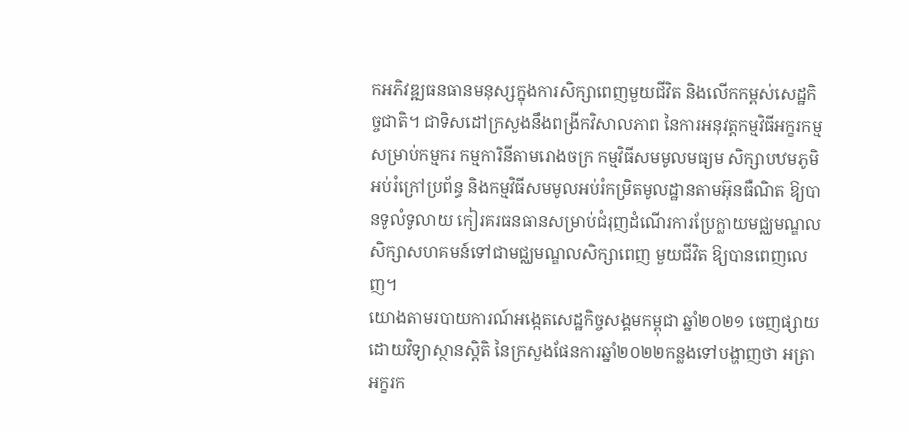កអភិវឌ្ឍធនធានមនុស្សក្នុងការសិក្សាពេញមួយជីវិត និងលើកកម្ពស់សេដ្ឋកិច្ចជាតិ។ ជាទិសដៅក្រសួងនឹងពង្រីកវិសាលភាព នៃការអនុវត្តកម្មវិធីអក្ខរកម្មសម្រាប់កម្មករ កម្មការិនីតាមរោងចក្រ កម្មវិធីសមមូលមធ្យម សិក្សាបឋមភូមិអប់រំក្រៅប្រព័ន្ធ និងកម្មវិធីសមមូលអប់រំកម្រិតមូលដ្ឋានតាមអ៊ុនធឺណិត ឱ្យបានទូលំទូលាយ កៀរគរធនធានសម្រាប់ជំរុញដំណើរការប្រែក្លាយមជ្ឈមណ្ឌលសិក្សាសហគមន៍ទៅជាមជ្ឈមណ្ឌលសិក្សាពេញ មួយជីវិត ឱ្យបានពេញលេញ។
យោងតាមរបាយការណ៍អង្កេតសេដ្ឋកិច្ចសង្គមកម្ពុជា ឆ្នាំ២០២១ ចេញផ្សាយដោយវិទ្យាស្ថានស្តិតិ នៃក្រសួងផែនការឆ្នាំ២០២២កន្លងទៅបង្ហាញថា អត្រាអក្ខរក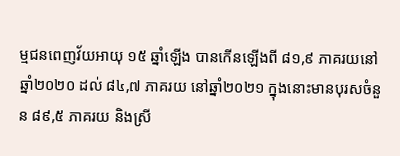ម្មជនពេញវ័យអាយុ ១៥ ឆ្នាំឡើង បានកើនឡើងពី ៨១,៩ ភាគរយនៅឆ្នាំ២០២០ ដល់ ៨៤,៧ ភាគរយ នៅឆ្នាំ២០២១ ក្នុងនោះមានបុរសចំនួន ៨៩,៥ ភាគរយ និងស្រី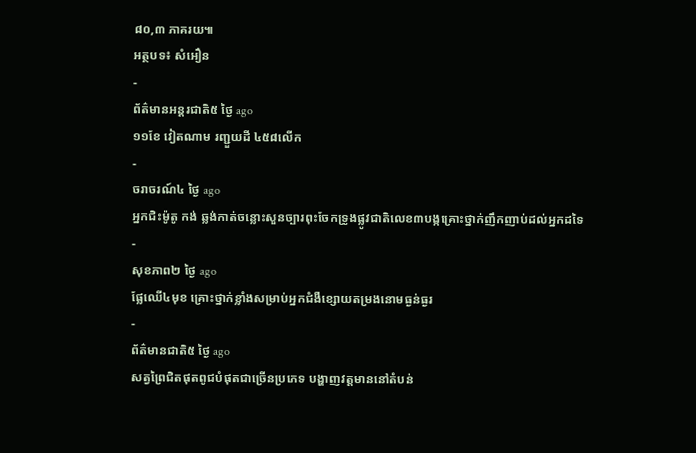៨០,៣ ភាគរយ៕
អត្ថបទ៖ សំអឿន
-
ព័ត៌មានអន្ដរជាតិ៥ ថ្ងៃ ago
១១ខែ វៀតណាម រញ្ជួយដី ៤៥៨លើក
-
ចរាចរណ៍៤ ថ្ងៃ ago
អ្នកជិះម៉ូតូ កង់ ឆ្លង់កាត់ចន្លោះសួនច្បារពុះចែកទ្រូងផ្លូវជាតិលេខ៣បង្កគ្រោះថ្នាក់ញឹកញាប់ដល់អ្នកដទៃ
-
សុខភាព២ ថ្ងៃ ago
ផ្លែឈើ៤មុខ គ្រោះថ្នាក់ខ្លាំងសម្រាប់អ្នកជំងឺខ្សោយតម្រងនោមធ្ងន់ធ្ងរ
-
ព័ត៌មានជាតិ៥ ថ្ងៃ ago
សត្វព្រៃជិតផុតពូជបំផុតជាច្រើនប្រភេទ បង្ហាញវត្តមាននៅតំបន់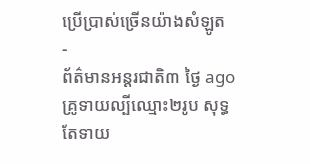ប្រើប្រាស់ច្រើនយ៉ាងសំឡូត
-
ព័ត៌មានអន្ដរជាតិ៣ ថ្ងៃ ago
គ្រូទាយល្បីឈ្មោះ២រូប សុទ្ធតែទាយ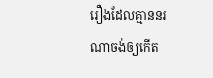រឿងដែលគ្មាននរណាចង់ឲ្យកើត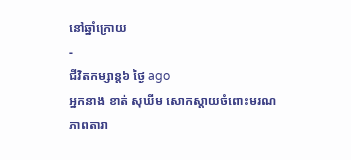នៅឆ្នាំក្រោយ
-
ជីវិតកម្សាន្ដ៦ ថ្ងៃ ago
អ្នកនាង ខាត់ សុឃីម សោកស្តាយចំពោះមរណភាពតារា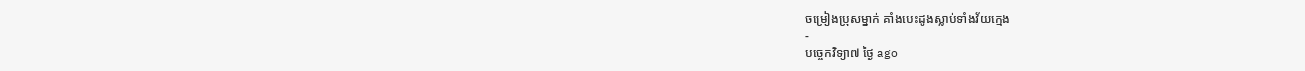ចម្រៀងប្រុសម្នាក់ គាំងបេះដូងស្លាប់ទាំងវ័យក្មេង
-
បច្ចេកវិទ្យា៧ ថ្ងៃ ago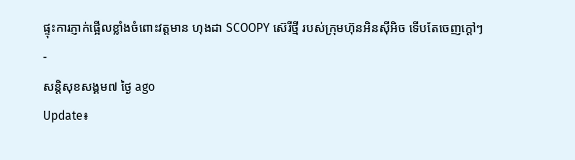ផ្ទុះការភ្ញាក់ផ្អើលខ្លាំងចំពោះវត្តមាន ហុងដា SCOOPY ស៊េរីថ្មី របស់ក្រុមហ៊ុនអិនស៊ីអិច ទើបតែចេញក្តៅៗ
-
សន្តិសុខសង្គម៧ ថ្ងៃ ago
Update៖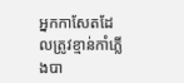អ្នកកាសែតដែលត្រូវខ្មាន់កាំភ្លើងបា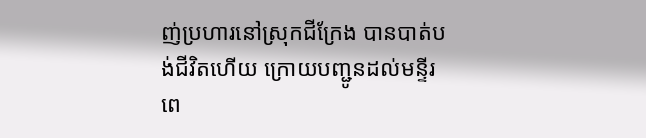ញ់ប្រហារនៅស្រុកជីក្រែង បានបាត់បង់ជីវិតហើយ ក្រោយបញ្ជូនដល់មន្ទីរពេ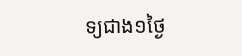ទ្យជាង១ថ្ងៃ